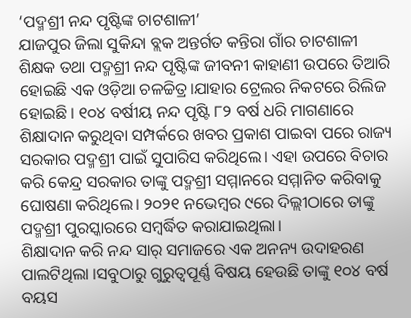‘ପଦ୍ମଶ୍ରୀ ନନ୍ଦ ପୃଷ୍ଟିଙ୍କ ଚାଟଶାଳୀ’
ଯାଜପୁର ଜିଲା ସୁକିନ୍ଦା ବ୍ଲକ ଅନ୍ତର୍ଗତ କନ୍ତିରା ଗାଁର ଚାଟଶାଳୀ ଶିକ୍ଷକ ତଥା ପଦ୍ମଶ୍ରୀ ନନ୍ଦ ପୃଷ୍ଟିଙ୍କ ଜୀବନୀ କାହାଣୀ ଉପରେ ତିଆରି ହୋଇଛି ଏକ ଓଡ଼ିଆ ଚଳଚ୍ଚିତ୍ର।ଯାହାର ଟ୍ରେଲର ନିକଟରେ ରିଲିଜ ହୋଇଛି । ୧୦୪ ବର୍ଷୀୟ ନନ୍ଦ ପୃଷ୍ଟି ୮୨ ବର୍ଷ ଧରି ମାଗଣାରେ ଶିକ୍ଷାଦାନ କରୁଥିବା ସମ୍ପର୍କରେ ଖବର ପ୍ରକାଶ ପାଇବା ପରେ ରାଜ୍ୟ ସରକାର ପଦ୍ମଶ୍ରୀ ପାଇଁ ସୁପାରିସ କରିଥିଲେ। ଏହା ଉପରେ ବିଚାର କରି କେନ୍ଦ୍ର ସରକାର ତାଙ୍କୁ ପଦ୍ମଶ୍ରୀ ସମ୍ମାନରେ ସମ୍ମାନିତ କରିବାକୁ ଘୋଷଣା କରିଥିଲେ। ୨୦୨୧ ନଭେମ୍ବର ୯ରେ ଦିଲ୍ଲୀଠାରେ ତାଙ୍କୁ ପଦ୍ମଶ୍ରୀ ପୁରସ୍କାରରେ ସମ୍ବର୍ଦ୍ଧିତ କରାଯାଇଥିଲା।
ଶିକ୍ଷାଦାନ କରି ନନ୍ଦ ସାର୍ ସମାଜରେ ଏକ ଅନନ୍ୟ ଉଦାହରଣ ପାଲଟିଥିଲା ।ସବୁଠାରୁ ଗୁରୁତ୍ୱପୂର୍ଣ୍ଣ ବିଷୟ ହେଉଛି ତାଙ୍କୁ ୧୦୪ ବର୍ଷ ବୟସ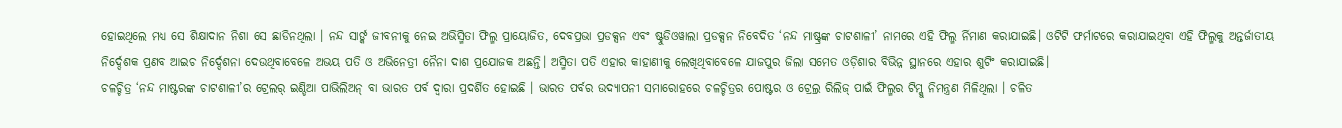ହୋଇଥିଲେ ମଧ୍ୟ ସେ ଶିକ୍ଷାଦାନ ନିଶା ସେ ଛାଡିନଥିଲା । ନନ୍ଦ ସାର୍ଙ୍କ ଜୀବନୀକୁ ନେଇ ଅଭିସ୍ମିତା ଫିଲ୍ମ ପ୍ରାୟୋଜିତ, ଦେବପ୍ରଭା ପ୍ରଡକ୍ସନ ଏବଂ ଷ୍ଟୁଡିଓୱାଲା ପ୍ରଡକ୍ସନ ନିବେଦିତ ‘ନନ୍ଦ ମାଷ୍ଟ୍ରଙ୍କ ଚାଟଶାଳୀ’ ନାମରେ ଏହି ଫିଲ୍ମ ର୍ନିମାଣ କରାଯାଇଛି। ଓଟିଟି ଫର୍ମାଟରେ କରାଯାଇଥିବା ଏହି ଫିଲ୍ମକୁ ଅନ୍ତର୍ଜାତୀୟ ନିର୍ଦ୍ଦେଶକ ପ୍ରଣବ ଆଇଚ ନିର୍ଦ୍ଦେଶନା ଦେଉଥିବାବେଳେ ଅଭୟ ପତି ଓ ଅଭିନେତ୍ରୀ ନୈନା ଦାଶ ପ୍ରଯୋଜକ ଅଛନ୍ତି। ଅସ୍ମିତା ପତି ଏହାର କାହାଣୀକୁ ଲେଖିଥିବାବେଳେ ଯାଜପୁର ଜିଲା ସମେତ ଓଡ଼ିଶାର ବିଭିନ୍ନ ସ୍ଥାନରେ ଏହାର ଶୁଟିଂ କରାଯାଇଛି।
ଚଳଚ୍ଚିତ୍ର ‘ନନ୍ଦ ମାଷ୍ଟରଙ୍କ ଚାଟଶାଳୀ’ର ଟ୍ରେଲର୍ ଇଣ୍ଡିଆ ପାଭିଲିଅନ୍ ବା ଭାରତ ପର୍ବ ଦ୍ବାରା ପ୍ରଦର୍ଶିତ ହୋଇଛି । ଭାରତ ପର୍ବର ଉଦ୍ଯାପନୀ ସମାରୋହରେ ଚଳଚ୍ଚିତ୍ରର ପୋଷ୍ଟର ଓ ଟ୍ରେଲ୍ର ରିଲିଜ୍ ପାଇଁ ଫିଲ୍ମର ଟିମ୍କୁ ନିମନ୍ତ୍ରଣ ମିଳିଥିଲା । ଚଳିତ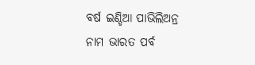ବର୍ଷ ଇଣ୍ଡିଆ ପାଭିଲିଅନ୍ର ନାମ ଭାରତ ପର୍ବ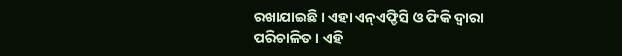ରଖାଯାଇଛି । ଏହା ଏନ୍ଏଫ୍ଡିସି ଓ ଫିକି ଦ୍ବାରା ପରିଚାଳିତ । ଏହି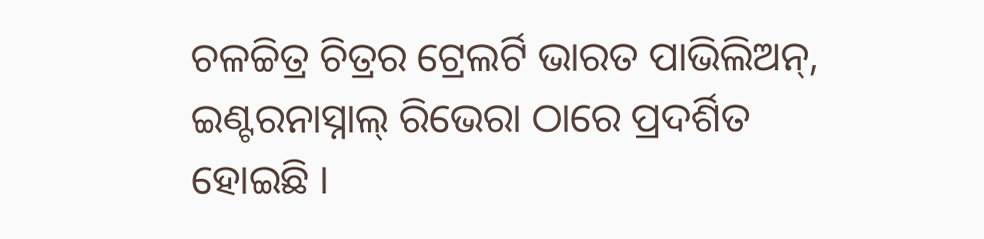ଚଳଚ୍ଚିତ୍ର ଚିତ୍ରର ଟ୍ରେଲର୍ଟି ଭାରତ ପାଭିଲିଅନ୍, ଇଣ୍ଟରନାସ୍ନାଲ୍ ରିଭେରା ଠାରେ ପ୍ରଦର୍ଶିତ ହୋଇଛି ।